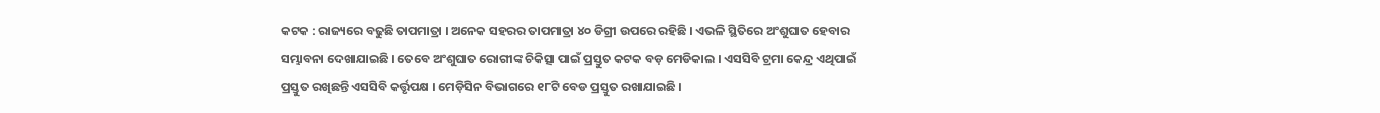କଟକ : ରାଜ୍ୟରେ ବଢୁଛି ତାପମାତ୍ରା । ଅନେକ ସହରର ତାପମାତ୍ରା ୪୦ ଡିଗ୍ରୀ ଉପରେ ରହିଛି । ଏଭଳି ସ୍ଥିତିରେ ଅଂଶୁଘାତ ହେବାର ସମ୍ଭାବନା ଦେଖାଯାଇଛି । ତେବେ ଅଂଶୁଘାତ ରୋଗୀଙ୍କ ଚିକିତ୍ସା ପାଇଁ ପ୍ରସ୍ତୁତ କଟକ ବଡ଼ ମେଡିକାଲ । ଏସସିବି ଟ୍ରମା କେନ୍ଦ୍ର ଏଥିପାଇଁ ପ୍ରସ୍ତୁତ ରଖିଛନ୍ତି ଏସସିବି କର୍ତ୍ତୃପକ୍ଷ । ମେଡ଼ିସିନ ବିଭାଗରେ ୧୮ଟି ବେଡ ପ୍ରସ୍ତୁତ ରଖାଯାଇଛି ।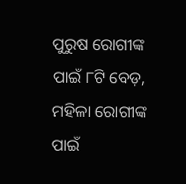ପୁରୁଷ ରୋଗୀଙ୍କ ପାଇଁ ୮ଟି ବେଡ଼, ମହିଳା ରୋଗୀଙ୍କ ପାଇଁ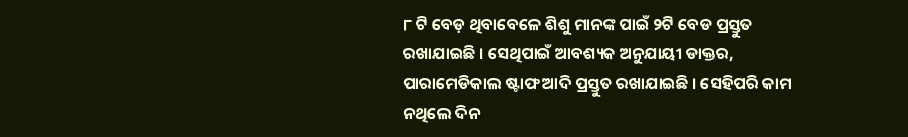୮ ଟି ବେଡ଼ ଥିବାବେଳେ ଶିଶୁ ମାନଙ୍କ ପାଇଁ ୨ଟି ବେଡ ପ୍ରସ୍ତୁତ ରଖାଯାଇଛି । ସେଥିପାଇଁ ଆବଶ୍ୟକ ଅନୁଯାୟୀ ଡାକ୍ତର, ପାରାମେଡିକାଲ ଷ୍ଟାଫ ଆଦି ପ୍ରସ୍ତୁତ ରଖାଯାଇଛି । ସେହିପରି କାମ ନଥିଲେ ଦିନ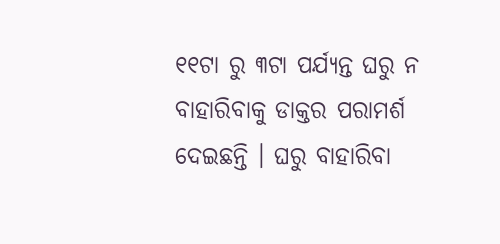୧୧ଟା ରୁ ୩ଟା ପର୍ଯ୍ୟନ୍ତ ଘରୁ ନ ବାହାରିବାକୁ ଡାକ୍ତର ପରାମର୍ଶ ଦେଇଛନ୍ତି । ଘରୁ ବାହାରିବା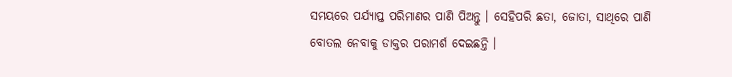ସମୟରେ ପର୍ଯ୍ୟାପ୍ତ ପରିମାଣର ପାଣି ପିଅନ୍ତୁ । ସେହିପରି ଛତା, ଜୋତା, ସାଥିରେ ପାଣି ବୋତଲ ନେବାକୁ ଡାକ୍ତର ପରାମର୍ଶ ଦେଇଛନ୍ତି ।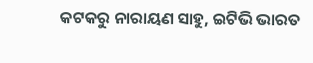କଟକରୁ ନାରାୟଣ ସାହୁ, ଇଟିଭି ଭାରତ